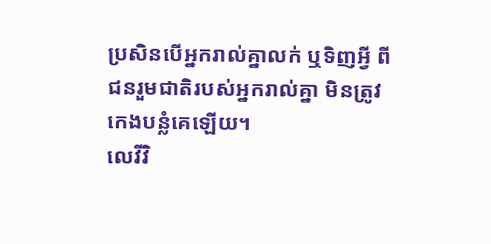ប្រសិនបើអ្នករាល់គ្នាលក់ ឬទិញអ្វី ពីជនរួមជាតិរបស់អ្នករាល់គ្នា មិនត្រូវកេងបន្លំគេឡើយ។
លេវីវិ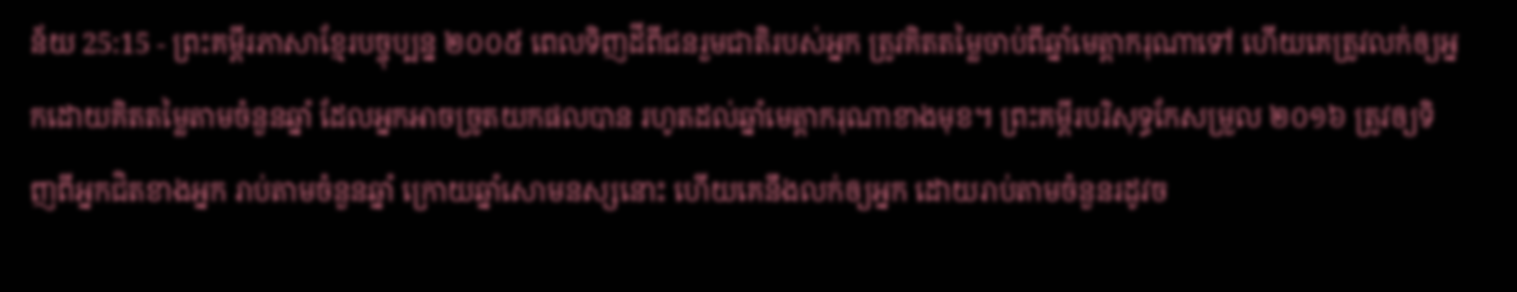ន័យ 25:15 - ព្រះគម្ពីរភាសាខ្មែរបច្ចុប្បន្ន ២០០៥ ពេលទិញដីពីជនរួមជាតិរបស់អ្នក ត្រូវគិតតម្លៃចាប់ពីឆ្នាំមេត្តាករុណាទៅ ហើយគេត្រូវលក់ឲ្យអ្នកដោយគិតតម្លៃតាមចំនួនឆ្នាំ ដែលអ្នកអាចច្រូតយកផលបាន រហូតដល់ឆ្នាំមេត្តាករុណាខាងមុខ។ ព្រះគម្ពីរបរិសុទ្ធកែសម្រួល ២០១៦ ត្រូវឲ្យទិញពីអ្នកជិតខាងអ្នក រាប់តាមចំនួនឆ្នាំ ក្រោយឆ្នាំសោមនស្សនោះ ហើយគេនឹងលក់ឲ្យអ្នក ដោយរាប់តាមចំនួនរដូវច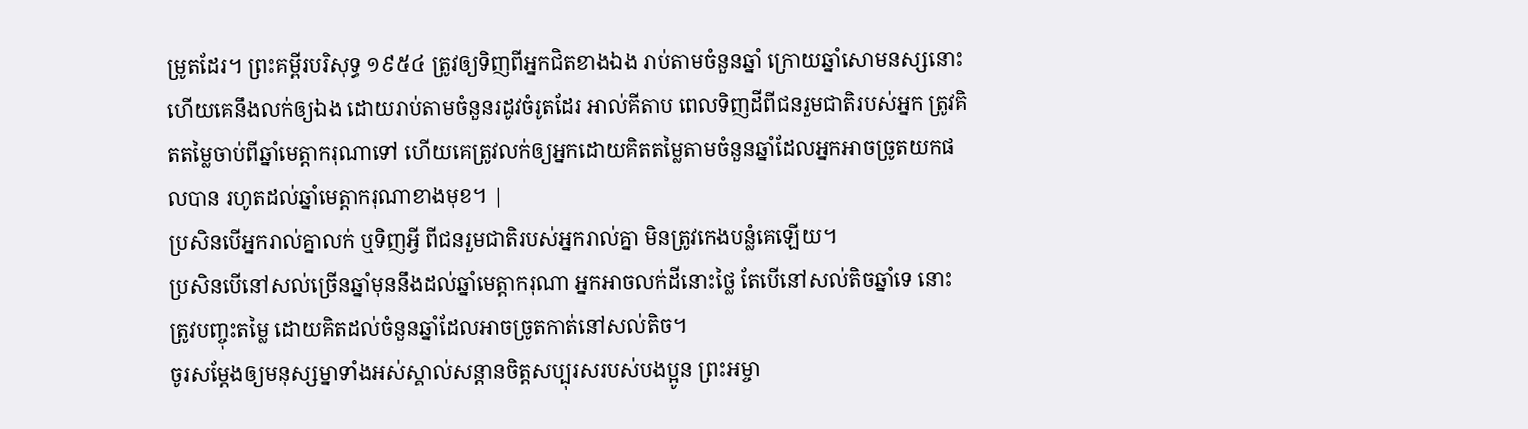ម្រូតដែរ។ ព្រះគម្ពីរបរិសុទ្ធ ១៩៥៤ ត្រូវឲ្យទិញពីអ្នកជិតខាងឯង រាប់តាមចំនួនឆ្នាំ ក្រោយឆ្នាំសោមនស្សនោះ ហើយគេនឹងលក់ឲ្យឯង ដោយរាប់តាមចំនួនរដូវចំរូតដែរ អាល់គីតាប ពេលទិញដីពីជនរួមជាតិរបស់អ្នក ត្រូវគិតតម្លៃចាប់ពីឆ្នាំមេត្តាករុណាទៅ ហើយគេត្រូវលក់ឲ្យអ្នកដោយគិតតម្លៃតាមចំនួនឆ្នាំដែលអ្នកអាចច្រូតយកផលបាន រហូតដល់ឆ្នាំមេត្តាករុណាខាងមុខ។ |
ប្រសិនបើអ្នករាល់គ្នាលក់ ឬទិញអ្វី ពីជនរួមជាតិរបស់អ្នករាល់គ្នា មិនត្រូវកេងបន្លំគេឡើយ។
ប្រសិនបើនៅសល់ច្រើនឆ្នាំមុននឹងដល់ឆ្នាំមេត្តាករុណា អ្នកអាចលក់ដីនោះថ្លៃ តែបើនៅសល់តិចឆ្នាំទេ នោះត្រូវបញ្ចុះតម្លៃ ដោយគិតដល់ចំនួនឆ្នាំដែលអាចច្រូតកាត់នៅសល់តិច។
ចូរសម្តែងឲ្យមនុស្សម្នាទាំងអស់ស្គាល់សន្ដានចិត្តសប្បុរសរបស់បងប្អូន ព្រះអម្ចា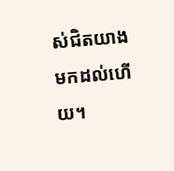ស់ជិតយាងមកដល់ហើយ។